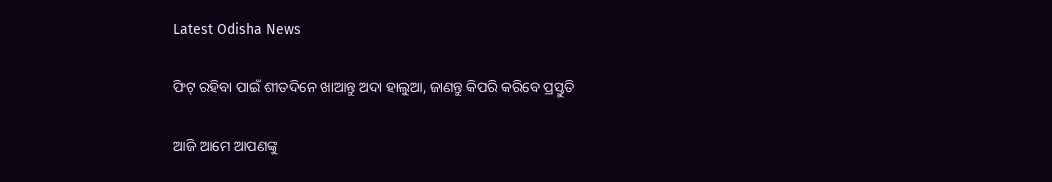Latest Odisha News

ଫିଟ୍ ରହିବା ପାଇଁ ଶୀତଦିନେ ଖାଆନ୍ତୁ ଅଦା ହାଲୁଆ, ଜାଣନ୍ତୁ କିପରି କରିବେ ପ୍ରସ୍ତୁତି

ଆଜି ଆମେ ଆପଣଙ୍କୁ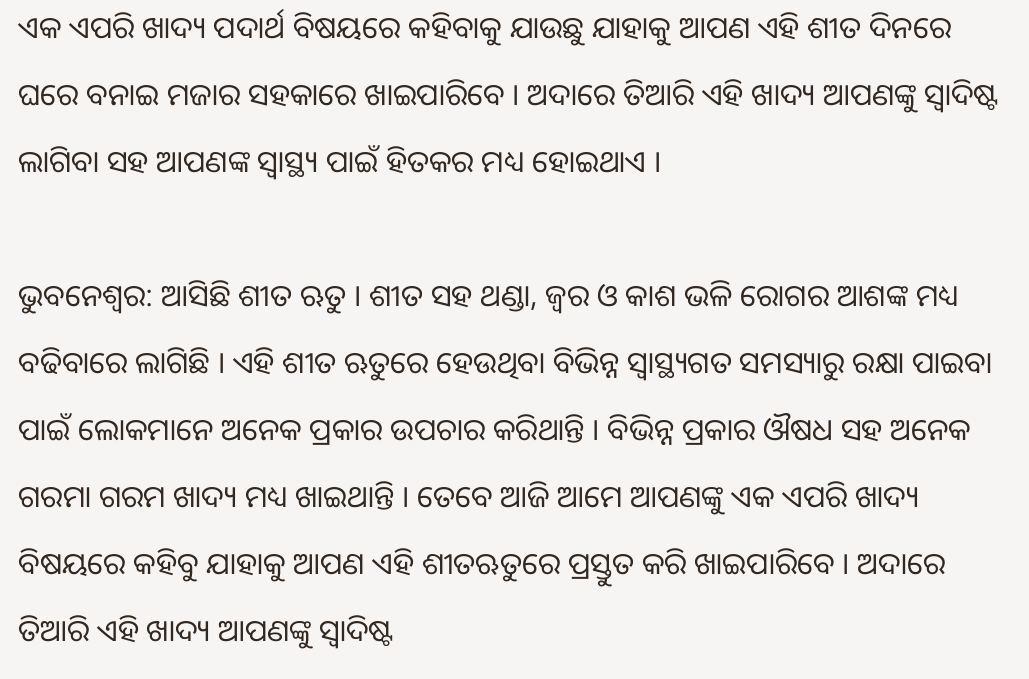ଏକ ଏପରି ଖାଦ୍ୟ ପଦାର୍ଥ ବିଷୟରେ କହିବାକୁ ଯାଉଛୁ ଯାହାକୁ ଆପଣ ଏହି ଶୀତ ଦିନରେ ଘରେ ବନାଇ ମଜାର ସହକାରେ ଖାଇପାରିବେ । ଅଦାରେ ତିଆରି ଏହି ଖାଦ୍ୟ ଆପଣଙ୍କୁ ସ୍ଵାଦିଷ୍ଟ ଲାଗିବା ସହ ଆପଣଙ୍କ ସ୍ଵାସ୍ଥ୍ୟ ପାଇଁ ହିତକର ମଧ୍ୟ ହୋଇଥାଏ ।

ଭୁବନେଶ୍ଵର: ଆସିଛି ଶୀତ ଋତୁ । ଶୀତ ସହ ଥଣ୍ଡା, ଜ୍ଵର ଓ କାଶ ଭଳି ରୋଗର ଆଶଙ୍କ ମଧ୍ୟ ବଢିବାରେ ଲାଗିଛି । ଏହି ଶୀତ ଋତୁରେ ହେଉଥିବା ବିଭିନ୍ନ ସ୍ଵାସ୍ଥ୍ୟଗତ ସମସ୍ୟାରୁ ରକ୍ଷା ପାଇବା ପାଇଁ ଲୋକମାନେ ଅନେକ ପ୍ରକାର ଉପଚାର କରିଥାନ୍ତି । ବିଭିନ୍ନ ପ୍ରକାର ଔଷଧ ସହ ଅନେକ ଗରମା ଗରମ ଖାଦ୍ୟ ମଧ୍ୟ ଖାଇଥାନ୍ତି । ତେବେ ଆଜି ଆମେ ଆପଣଙ୍କୁ ଏକ ଏପରି ଖାଦ୍ୟ ବିଷୟରେ କହିବୁ ଯାହାକୁ ଆପଣ ଏହି ଶୀତଋତୁରେ ପ୍ରସ୍ତୁତ କରି ଖାଇପାରିବେ । ଅଦାରେ ତିଆରି ଏହି ଖାଦ୍ୟ ଆପଣଙ୍କୁ ସ୍ଵାଦିଷ୍ଟ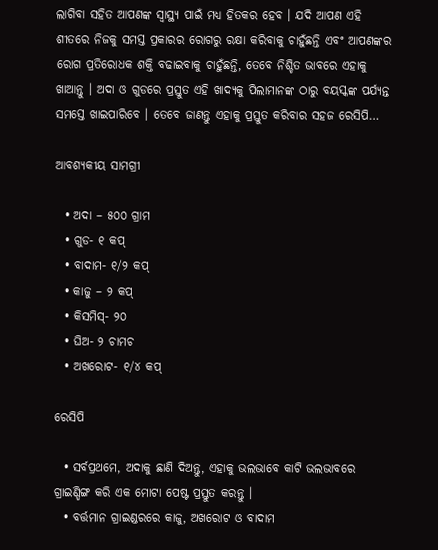ଲାଗିବା ସହିତ ଆପଣଙ୍କ ସ୍ଵାସ୍ଥ୍ୟ ପାଇଁ ମଧ୍ୟ ହିତକର ହେବ । ଯଦି ଆପଣ ଏହି ଶୀତରେ ନିଜକୁ ସମସ୍ତ ପ୍ରକାରର ରୋଗରୁ ରକ୍ଷା କରିବାକୁ ଚାହୁଁଛନ୍ତି ଏବଂ ଆପଣଙ୍କର ରୋଗ ପ୍ରତିରୋଧକ ଶକ୍ତି ବଢାଇବାକୁ ଚାହୁଁଛନ୍ତି, ତେବେ ନିଶ୍ଚିତ ଭାବରେ ଏହାକୁ ଖାଆନ୍ତୁ । ଅଦା ଓ ଗୁଡରେ ପ୍ରସ୍ତୁତ ଏହି ଖାଦ୍ୟକୁ ପିଲାମାନଙ୍କ ଠାରୁ ବୟସ୍କଙ୍କ ପର୍ଯ୍ୟନ୍ତ ସମସ୍ତେ ଖାଇପାରିବେ । ତେବେ ଜାଣନ୍ତୁ ଏହାକୁ ପ୍ରସ୍ତୁତ କରିବାର ସହଜ ରେସିପି…

ଆବଶ୍ୟକୀୟ ସାମଗ୍ରୀ

  • ଅଦା – ୫୦୦ ଗ୍ରାମ
  • ଗୁଡ- ୧ କପ୍
  • ବାଦାମ- ୧/୨ କପ୍
  • କାଜୁ – ୨ କପ୍
  • କିସମିସ୍- ୨୦
  • ଘିଅ- ୨ ଚାମଚ
  • ଅଖରୋଟ- ୧/୪ କପ୍

ରେସିପି

  • ସର୍ବପ୍ରଥମେ, ଅଦାକୁ ଛାଣି ଦିଅନ୍ତୁ, ଏହାକୁ ଭଲଭାବେ କାଟି ଭଲଭାବରେ ଗ୍ରାଇଣ୍ଡିଙ୍ଗ କରି ଏକ ମୋଟା ପେଷ୍ଟ ପ୍ରସ୍ତୁତ କରନ୍ତୁ ।
  • ବର୍ତ୍ତମାନ ଗ୍ରାଇଣ୍ଡରରେ କାଜୁ, ଅଖରୋଟ ଓ ବାଦାମ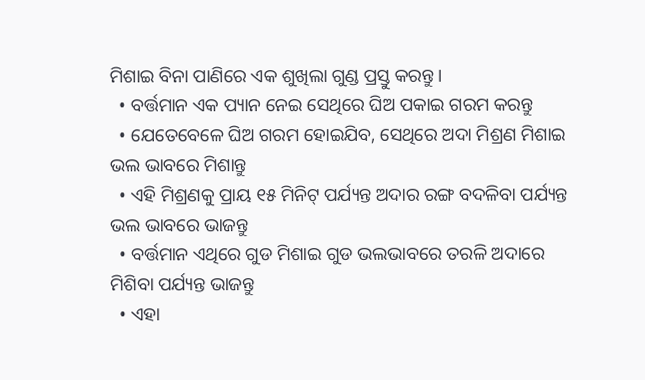ମିଶାଇ ବିନା ପାଣିରେ ଏକ ଶୁଖିଲା ଗୁଣ୍ଡ ପ୍ରସ୍ତୁ କରନ୍ତୁ ।
  • ବର୍ତ୍ତମାନ ଏକ ପ୍ୟାନ ନେଇ ସେଥିରେ ଘିଅ ପକାଇ ଗରମ କରନ୍ତୁ
  • ଯେତେବେଳେ ଘିଅ ଗରମ ହୋଇଯିବ, ସେଥିରେ ଅଦା ମିଶ୍ରଣ ମିଶାଇ ଭଲ ଭାବରେ ମିଶାନ୍ତୁ
  • ଏହି ମିଶ୍ରଣକୁ ପ୍ରାୟ ୧୫ ମିନିଟ୍ ପର୍ଯ୍ୟନ୍ତ ଅଦାର ରଙ୍ଗ ବଦଳିବା ପର୍ଯ୍ୟନ୍ତ ଭଲ ଭାବରେ ଭାଜନ୍ତୁ
  • ବର୍ତ୍ତମାନ ଏଥିରେ ଗୁଡ ମିଶାଇ ଗୁଡ ଭଲଭାବରେ ତରଳି ଅଦାରେ ମିଶିବା ପର୍ଯ୍ୟନ୍ତ ଭାଜନ୍ତୁ
  • ଏହା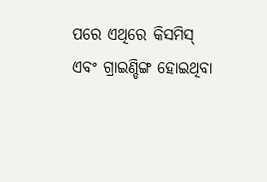ପରେ ଏଥିରେ କିସମିସ୍ ଏବଂ ଗ୍ରାଇଣ୍ଡିଙ୍ଗ ହୋଇଥିବା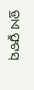ଡ୍ରାଏ ଫ୍ରୁଟସ୍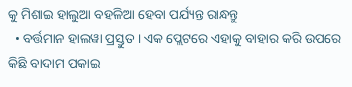କୁ ମିଶାଇ ହାଲୁଆ ବହଳିଆ ହେବା ପର୍ଯ୍ୟନ୍ତ ରାନ୍ଧନ୍ତୁ
  • ବର୍ତ୍ତମାନ ହାଲୱା ପ୍ରସ୍ତୁତ । ଏକ ପ୍ଲେଟରେ ଏହାକୁ ବାହାର କରି ଉପରେ କିଛି ବାଦାମ ପକାଇ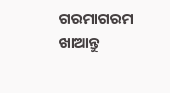ଗରମାଗରମ ଖାଆନ୍ତୁ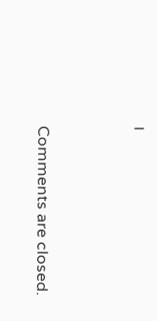।



Comments are closed.